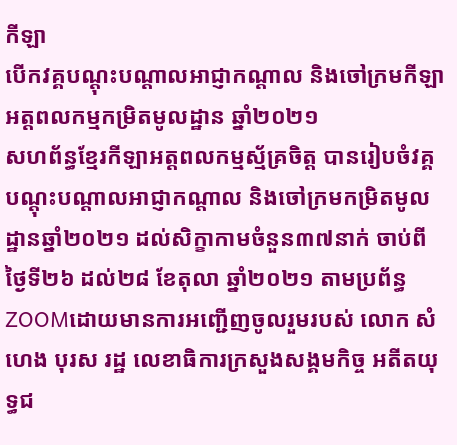កីឡា
បើកវគ្គបណ្តុះបណ្តាលអាជ្ញាកណ្តាល និងចៅក្រមកីឡាអត្តពលកម្មកម្រិតមូលដ្ឋាន ឆ្នាំ២០២១
សហព័ន្ធខ្មែរកីឡាអត្តពលកម្មស្ម័គ្រចិត្ត បានរៀបចំវគ្គបណ្តុះបណ្តាលអាជ្ញាកណ្តាល និងចៅក្រមកម្រិតមូលដ្ឋានឆ្នាំ២០២១ ដល់សិក្ខាកាមចំនួន៣៧នាក់ ចាប់ពីថ្ងៃទី២៦ ដល់២៨ ខែតុលា ឆ្នាំ២០២១ តាមប្រព័ន្ធ ZOOMដោយមានការអញ្ជើញចូលរួមរបស់ លោក សំហេង បុរស រដ្ឋ លេខាធិការក្រសួងសង្គមកិច្ច អតីតយុទ្ធជ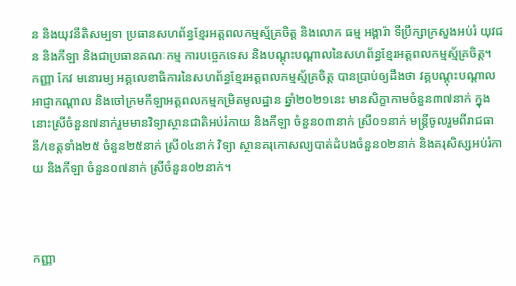ន និងយុវនីតិសម្បទា ប្រធានសហព័ន្ធខ្មែរអត្តពលកម្មស្ម័គ្រចិត្ត និងលោក ធម្ម អង្គារ៉ា ទីប្រឹក្សាក្រសួងអប់រំ យុវជន និងកីឡា និងជាប្រធានគណៈកម្ម ការបច្ចេកទេស និងបណ្តុះបណ្តាលនៃសហព័ន្ធខ្មែរអត្តពលកម្មស្ម័គ្រចិត្ត។
កញ្ញា កែវ មនោរម្យ អគ្គលេខាធិការនៃសហព័ន្ធខ្មែរអត្តពលកម្មស្ម័គ្រចិត្ត បានប្រាប់ឲ្យដឹងថា វគ្គបណ្តុះបណ្តាលអាជ្ញាកណ្តាល និងចៅក្រមកីឡាអត្តពលកម្មកម្រិតមូលដ្ឋាន ឆ្នាំ២០២១នេះ មានសិក្ខាកាមចំនួន៣៧នាក់ ក្នុងនោះស្រីចំនួន៧នាក់រួមមានវិទ្យាស្ថានជាតិអប់រំកាយ និងកីឡា ចំនួន០៣នាក់ ស្រី០១នាក់ មន្ត្រីចូលរួមពីរាជធានី/ខេត្តទាំង២៥ ចំនួន២៥នាក់ ស្រី០៤នាក់ វិទ្យា ស្ថានគរុកោសល្យបាត់ដំបងចំនួន០២នាក់ និងគរុសិស្សអប់រំកាយ និងកីឡា ចំនួន០៧នាក់ ស្រីចំនួន០២នាក់។



កញ្ញា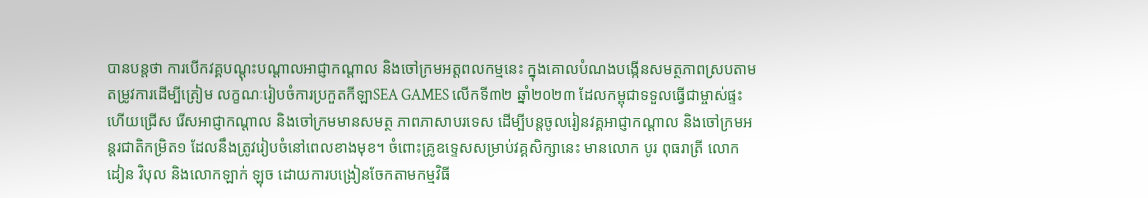បានបន្តថា ការបើកវគ្គបណ្តុះបណ្តាលអាជ្ញាកណ្តាល និងចៅក្រមអត្តពលកម្មនេះ ក្នុងគោលបំណងបង្កើនសមត្ថភាពស្របតាមតម្រូវការដើម្បីត្រៀម លក្ខណៈរៀបចំការប្រកួតកីឡាSEA GAMES លើកទី៣២ ឆ្នាំ២០២៣ ដែលកម្ពុជាទទួលធ្វើជាម្ចាស់ផ្ទះ ហើយជ្រើស រើសអាជ្ញាកណ្តាល និងចៅក្រមមានសមត្ថ ភាពភាសាបរទេស ដើម្បីបន្តចូលរៀនវគ្គអាជ្ញាកណ្តាល និងចៅក្រមអន្តរជាតិកម្រិត១ ដែលនឹងត្រូវរៀបចំនៅពេលខាងមុខ។ ចំពោះគ្រូឧទ្ទេសសម្រាប់វគ្គសិក្សានេះ មានលោក បូរ ពុធរាត្រី លោកដៀន វិបុល និងលោកឡាក់ ឡុច ដោយការបង្រៀនចែកតាមកម្មវិធី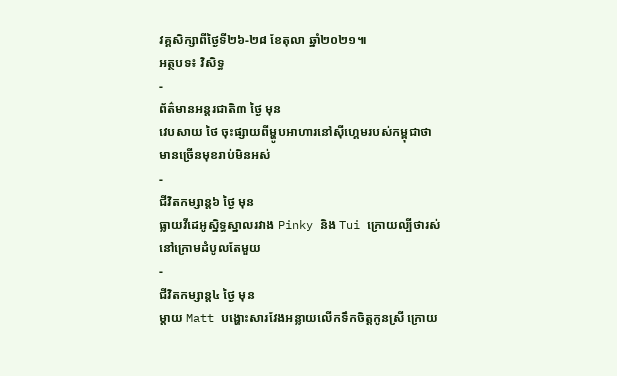វគ្គសិក្សាពីថ្ងៃទី២៦-២៨ ខែតុលា ឆ្នាំ២០២១៕
អត្ថបទ៖ វិសិទ្ធ
-
ព័ត៌មានអន្ដរជាតិ៣ ថ្ងៃ មុន
វេបសាយ ថៃ ចុះផ្សាយពីម្ហូបអាហារនៅស៊ីហ្គេមរបស់កម្ពុជាថា មានច្រើនមុខរាប់មិនអស់
-
ជីវិតកម្សាន្ដ៦ ថ្ងៃ មុន
ធ្លាយវីដេអូស្និទ្ធស្នាលរវាង Pinky និង Tui ក្រោយល្បីថារស់នៅក្រោមដំបូលតែមួយ
-
ជីវិតកម្សាន្ដ៤ ថ្ងៃ មុន
ម្ដាយ Matt បង្ហោះសារវែងអន្លាយលើកទឹកចិត្តកូនស្រី ក្រោយ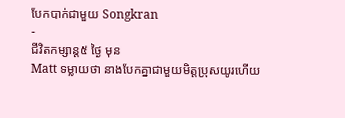បែកបាក់ជាមួយ Songkran
-
ជីវិតកម្សាន្ដ៥ ថ្ងៃ មុន
Matt ទម្លាយថា នាងបែកគ្នាជាមួយមិត្តប្រុសយូរហើយ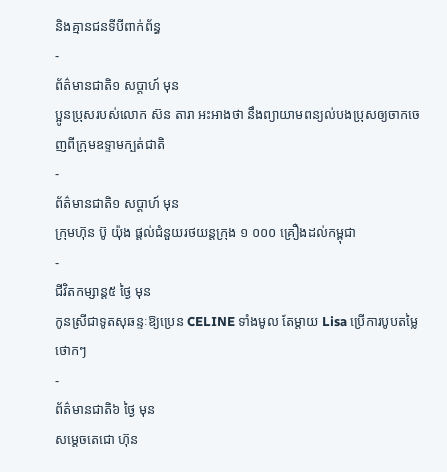និងគ្មានជនទីបីពាក់ព័ន្ធ
-
ព័ត៌មានជាតិ១ សប្តាហ៍ មុន
ប្អូនប្រុសរបស់លោក ស៊ន តារា អះអាងថា នឹងព្យាយាមពន្យល់បងប្រុសឲ្យចាកចេញពីក្រុមឧទ្ទាមក្បត់ជាតិ
-
ព័ត៌មានជាតិ១ សប្តាហ៍ មុន
ក្រុមហ៊ុន ប៊ូ យ៉ុង ផ្ដល់ជំនួយរថយន្តក្រុង ១ ០០០ គ្រឿងដល់កម្ពុជា
-
ជីវិតកម្សាន្ដ៥ ថ្ងៃ មុន
កូនស្រីជាទូតសុឆន្ទៈឱ្យប្រេន CELINE ទាំងមូល តែម្ដាយ Lisa ប្រើការបូបតម្លៃថោកៗ
-
ព័ត៌មានជាតិ៦ ថ្ងៃ មុន
សម្ដេចតេជោ ហ៊ុន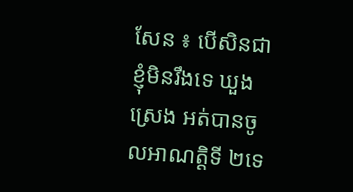សែន ៖ បើសិនជាខ្ញុំមិនរឹងទេ ឃួង ស្រេង អត់បានចូលអាណត្តិទី ២ទេ